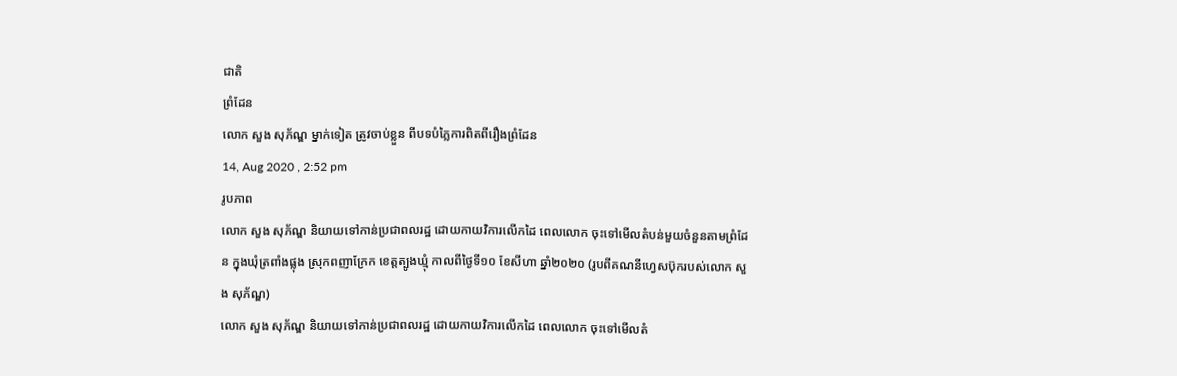ជាតិ
ព្រំដែន
លោក សួង សុភ័ណ្ឌ ម្នាក់ទៀត ត្រូវចាប់ខ្លួន ពីបទបំភ្លៃការពិតពីរឿងព្រំដែន
14, Aug 2020 , 2:52 pm
រូបភាព
លោក សួង សុភ័ណ្ឌ និយាយទៅកាន់ប្រជាពលរដ្ឋ ដោយកាយវិការលើកដៃ ពេលលោក ចុះទៅមើលតំបន់មួយចំនួនតាមព្រំដែន ក្នុងឃុំត្រពាំងផ្លុង ស្រុកពញាក្រែក ខេត្តត្បូងឃ្មុំ កាលពីថ្ងៃទី១០ ខែសីហា ឆ្នាំ២០២០ (រូបពីគណនីហ្វេសប៊ុករបស់លោក សួង សុភ័ណ្ឌ)
លោក សួង សុភ័ណ្ឌ និយាយទៅកាន់ប្រជាពលរដ្ឋ ដោយកាយវិការលើកដៃ ពេលលោក ចុះទៅមើលតំ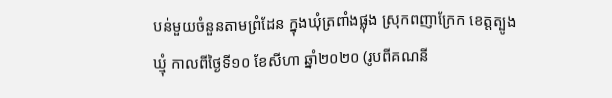បន់មួយចំនួនតាមព្រំដែន ក្នុងឃុំត្រពាំងផ្លុង ស្រុកពញាក្រែក ខេត្តត្បូងឃ្មុំ កាលពីថ្ងៃទី១០ ខែសីហា ឆ្នាំ២០២០ (រូបពីគណនី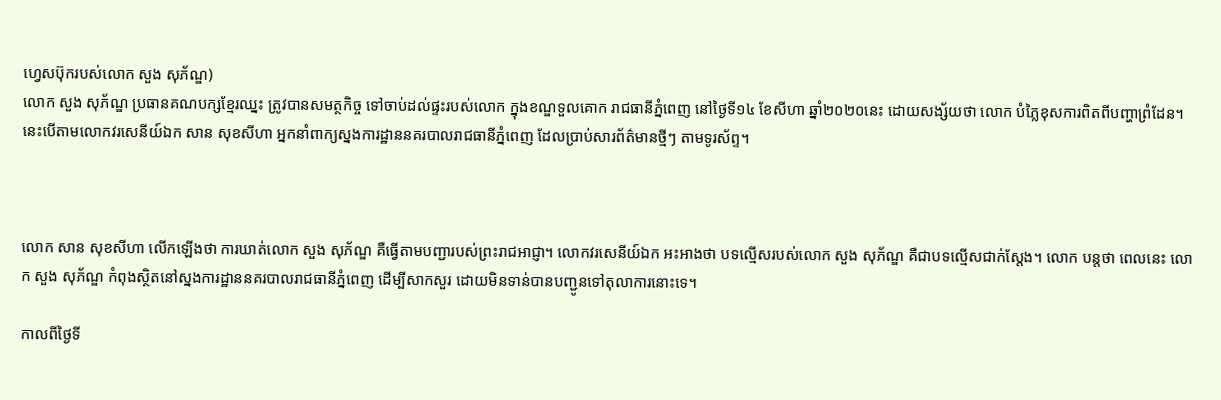ហ្វេសប៊ុករបស់លោក សួង សុភ័ណ្ឌ)
លោក សួង សុភ័ណ្ឌ ប្រធានគណបក្សខ្មែរឈ្នះ ត្រូវបានសមត្ថកិច្ច ទៅចាប់ដល់ផ្ទះរបស់លោក ក្នុងខណ្ឌទួលគោក រាជធានីភ្នំពេញ នៅថ្ងៃទី១៤ ខែសីហា ឆ្នាំ២០២០នេះ ដោយសង្ស័យថា លោក បំភ្លៃខុសការពិតពីបញ្ហាព្រំដែន។ នេះបើតាមលោកវរសេនីយ៍ឯក សាន សុខសីហា អ្នកនាំពាក្យស្នងការដ្ឋាននគរបាលរាជធានីភ្នំពេញ ដែលប្រាប់សារព័ត៌មានថ្មីៗ តាមទូរស័ព្ទ។



លោក សាន សុខសីហា លើកឡើងថា ការឃាត់លោក សួង សុភ័ណ្ឌ គឺធ្វើតាមបញ្ជារបស់ព្រះរាជអាជ្ញា។ លោកវរសេនីយ៍ឯក អះអាងថា បទល្មើសរបស់លោក សួង សុភ័ណ្ឌ គឺជាបទល្មើសជាក់ស្តែង។ លោក បន្តថា ពេលនេះ លោក សួង សុភ័ណ្ឌ កំពុងស្ថិតនៅស្នងការដ្ឋាននគរបាលរាជធានីភ្នំពេញ ដើម្បីសាកសួរ ដោយមិនទាន់បានបញ្ជូនទៅតុលាការនោះទេ។

កាលពីថ្ងៃទី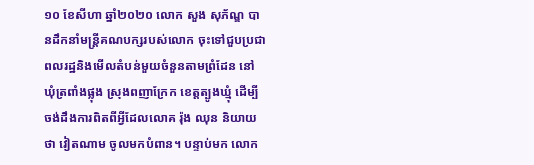១០ ខែសីហា ឆ្នាំ២០២០ លោក សួង សុភ័ណ្ឌ បានដឹកនាំមន្រ្តីគណបក្សរបស់លោក ចុះទៅជួបប្រជាពលរដ្ឋនិងមើលតំបន់មួយចំនួនតាមព្រំដែន នៅឃុំត្រពាំងផ្លុង ស្រុងពញាក្រែក ខេត្តត្បូងឃ្មុំ ដើម្បីចង់ដឹងការពិតពីអ្វីដែលលោគ រ៉ុង ឈុន និយាយថា វៀតណាម ចូលមកបំពាន។ បន្ទាប់មក លោក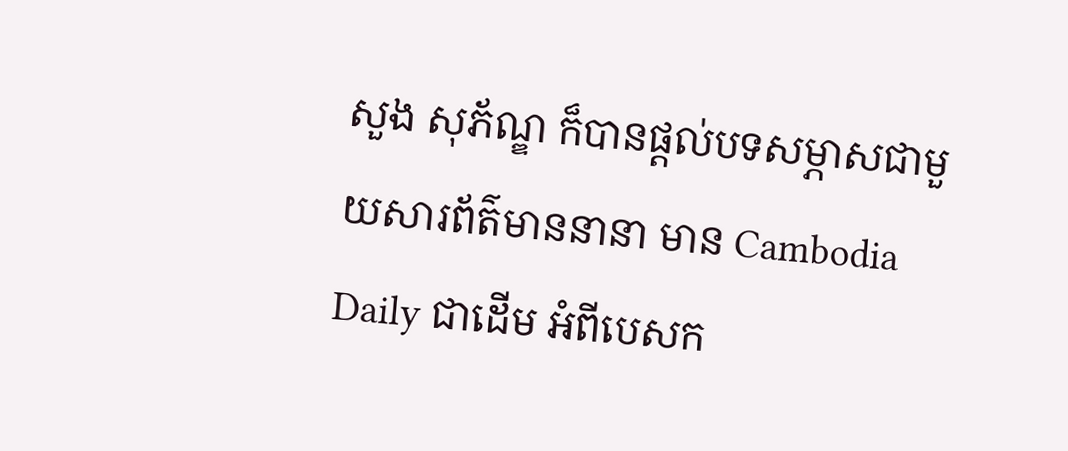សួង សុភ័ណ្ឌ ក៏បានផ្តល់បទសម្ភាសជាមួយសារព័ត៌មាននានា មាន Cambodia Daily ជាដើម អំពីបេសក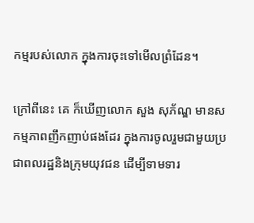កម្មរបស់លោក ក្នុងការចុះទៅមើលព្រំដែន។

ក្រៅពីនេះ គេ ក៏ឃើញលោក សួង សុភ័ណ្ឌ មានសកម្មភាពញឹកញាប់ផងដែរ ក្នុងការចូលរួមជាមួយប្រជាពលរដ្ឋនិងក្រុមយុវជន ដើម្បីទាមទារ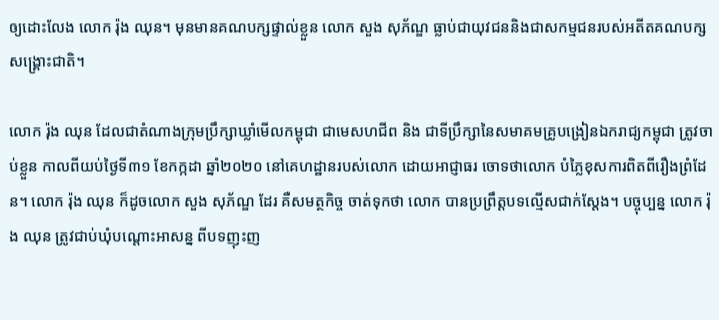ឲ្យដោះលែង លោក រ៉ុង ឈុន។ មុនមានគណបក្សផ្ទាល់ខ្លួន លោក សួង សុភ័ណ្ឌ ធ្លាប់ជាយុវជននិងជាសកម្មជនរបស់អតីតគណបក្សសង្គ្រោះជាតិ។

លោក រ៉ុង ឈុន ដែលជាតំណាងក្រុមប្រឹក្សាឃ្លាំមើលកម្ពុជា ជាមេសហជីព និង ជាទីប្រឹក្សានៃសមាគមគ្រូបង្រៀនឯករាជ្យកម្ពុជា ត្រូវចាប់ខ្លួន កាលពីយប់ថ្ងៃទី៣១ ខែកក្កដា ឆ្នាំ២០២០ នៅគេហដ្ឋានរបស់លោក ដោយអាជ្ញាធរ ចោទថាលោក បំភ្លៃខុសការពិតពីរឿងព្រំដែន។ លោក រ៉ុង ឈុន ក៏ដូចលោក សួង សុភ័ណ្ឌ ដែរ គឺសមត្ថកិច្ច ចាត់ទុកថា លោក បានប្រព្រឹត្តបទល្មើសជាក់ស្តែង។ បច្ចុប្បន្ន លោក រ៉ុង ឈុន ត្រូវជាប់ឃុំបណ្តោះអាសន្ន ពីបទញុះញ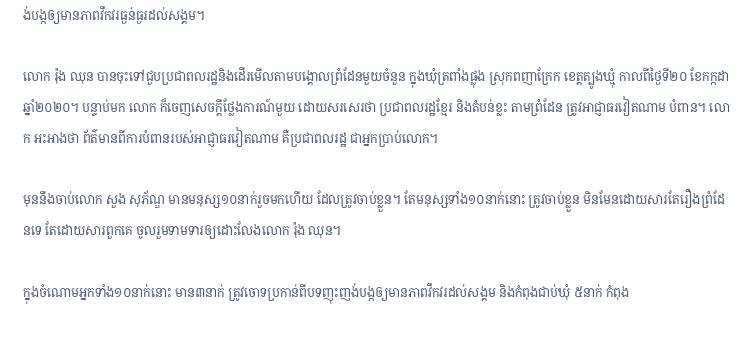ង់បង្កឲ្យមានភាពវឹកវរធ្ងន់ធ្ងរដល់សង្គម។

លោក រ៉ុង ឈុន បានចុះទៅជួបប្រជាពលរដ្ឋនិងដើរមើលតាមបង្គោលព្រំដែនមួយចំនួន ក្នុងឃុំត្រពាំងផ្លុង ស្រុកពញាក្រែក ខេត្តត្បូងឃ្មុំ កាលពីថ្ងៃទី២០ ខែកក្កដា ឆ្នាំ២០២០។ បន្ទាប់មក លោក ក៏ចេញសេចក្តីថ្លែងការណ៍មួយ ដោយសរសេរថា ប្រជាពលរដ្ឋខ្មែរ និងតំបន់ខ្លះ តាមព្រំដែន ត្រូវអាជ្ញាធរវៀតណាម បំពាន។ លោក អះអាងថា ព័ត៌មានពីការបំពានរបស់អាជ្ញាធរវៀតណាម គឺប្រជាពលរដ្ឋ ជាអ្នកប្រាប់លោក។

មុននឹងចាប់លោក សួង សុភ័ណ្ឌ មានមនុស្ស១០នាក់រួចមកហើយ ដែលត្រូវចាប់ខ្លួន។ តែមនុស្សទាំង១០នាក់នោះ ត្រូវចាប់ខ្លួន មិនមែនដោយសារតែរឿងព្រំដែនទេ តែដោយសារពួកគេ ចូលរួមទាមទារឲ្យដោះលែងលោក រ៉ុង ឈុន។

ក្នុងចំណោមអ្នកទាំង១០នាក់នោះ មាន៣នាក់ ត្រូវចោទប្រកាន់ពីបទញុះញង់បង្កឲ្យមានភាពវឹកវរដល់សង្គម និងកំពុងជាប់ឃុំ ៥នាក់ កំពុង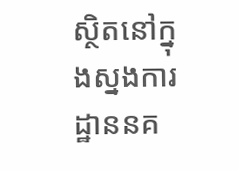ស្ថិតនៅក្នុងស្នងការដ្ឋាននគ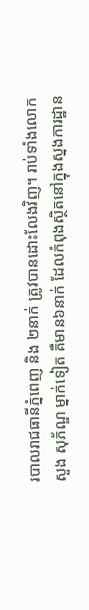របាលរាជធានីភ្នំពេញ និង ២នាក់ ត្រូវបានដោះលែងវិញ។ រាប់ទាំងលោក សួង សុភ័ណ្ឌ ម្នាក់ទៀត គឺមាន៦នាក់ ដែលកំពុងស្ថិតនៅក្នុងស្នងការដ្ឋាន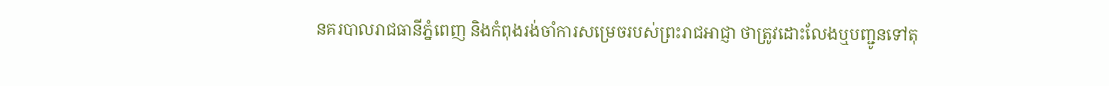នគរបាលរាជធានីភ្នំពេញ និងកំពុងរង់ចាំការសម្រេចរបស់ព្រះរាជអាជ្ញា ថាត្រូវដោះលែងឬបញ្ជូនទៅតុ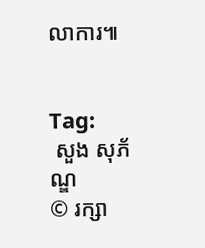លាការ៕


Tag:
 សួង សុភ័ណ្ឌ
© រក្សា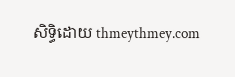សិទ្ធិដោយ thmeythmey.com